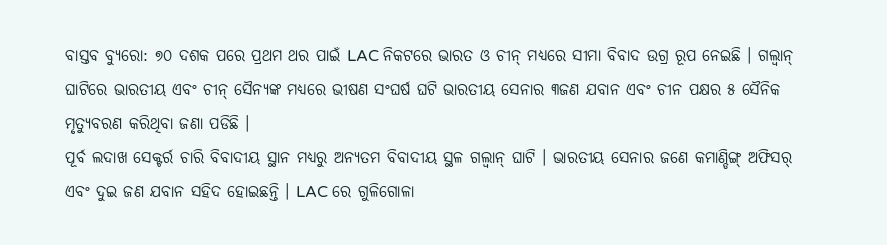ବାସ୍ତବ ବ୍ୟୁରୋ: ୭୦ ଦଶକ ପରେ ପ୍ରଥମ ଥର ପାଇଁ LAC ନିକଟରେ ଭାରତ ଓ ଚୀନ୍ ମଧ୍ୟରେ ସୀମା ବିବାଦ ଉଗ୍ର ରୂପ ନେଇଛି । ଗଲ୍ୱାନ୍ ଘାଟିରେ ଭାରତୀୟ ଏବଂ ଚୀନ୍ ସୈନ୍ୟଙ୍କ ମଧ୍ୟରେ ଭୀଷଣ ସଂଘର୍ଷ ଘଟି ଭାରତୀୟ ସେନାର ୩ଜଣ ଯବାନ ଏବଂ ଚୀନ ପକ୍ଷର ୫ ସୈନିକ ମୃତ୍ୟୁବରଣ କରିଥିବା ଜଣା ପଡିଛି ।
ପୂର୍ବ ଲଦାଖ ସେକ୍ଟର୍ର ଚାରି ବିବାଦୀୟ ସ୍ଥାନ ମଧ୍ୟରୁ ଅନ୍ୟତମ ବିବାଦୀୟ ସ୍ଥଳ ଗଲ୍ୱାନ୍ ଘାଟି । ଭାରତୀୟ ସେନାର ଜଣେ କମାଣ୍ଡିଙ୍ଗ୍ ଅଫିସର୍ ଏବଂ ଦୁଇ ଜଣ ଯବାନ ସହିଦ ହୋଇଛନ୍ତି । LAC ରେ ଗୁଳିଗୋଳା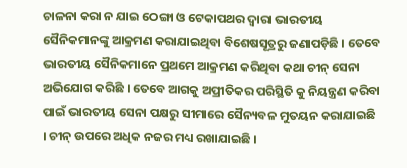ଚାଳନା କରା ନ ଯାଇ ଠେଙ୍ଗା ଓ ଟେକାପଥର ଦ୍ବାରା ଭାରତୀୟ ସୈନିକମାନଙ୍କୁ ଆକ୍ରମଣ କରାଯାଇଥିବା ବିଶେଷସୂତ୍ରରୁ ଜଣାପଡ଼ିଛି । ତେବେ ଭାରତୀୟ ସୈନିକମାନେ ପ୍ରଥମେ ଆକ୍ରମଣ କରିଥିବା କଥା ଚୀନ୍ ସେନା ଅଭିଯୋଗ କରିଛି । ତେବେ ଆଗକୁ ଅପ୍ରୀତିକର ପରିସ୍ଥିତି କୁ ନିୟନ୍ତ୍ରଣ କରିବା ପାଇଁ ଭାରତୀୟ ସେନା ପକ୍ଷରୁ ସୀମାରେ ସୈନ୍ୟବଳ ମୁତୟନ କରାଯାଇଛି । ଚୀନ୍ ଉପରେ ଅଧିକ ନଜର ମଧ୍ୟ ରଖାଯାଇଛି ।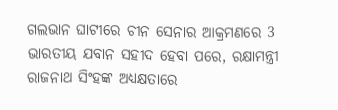ଗଲଭାନ ଘାଟୀରେ ଚୀନ ସେନାର ଆକ୍ରମଣରେ 3 ଭାରତୀୟ ଯବାନ ସହୀଦ ହେବା ପରେ, ରକ୍ଷାମନ୍ତ୍ରୀ ରାଜନାଥ ସିଂହଙ୍କ ଅଧ୍ୟକ୍ଷତାରେ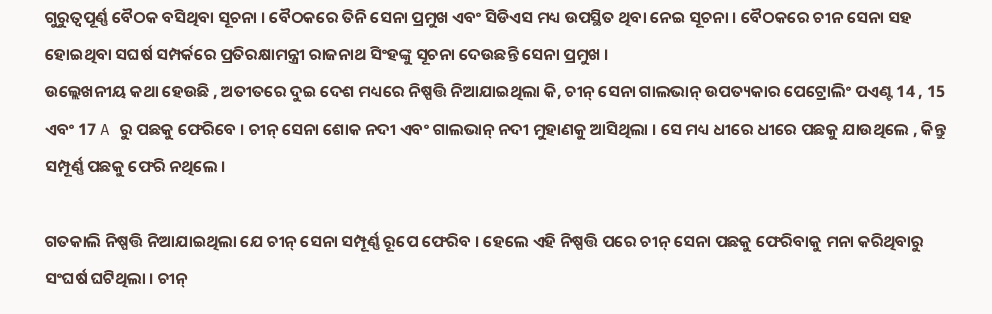ଗୁରୁତ୍ୱପୂର୍ଣ୍ଣ ବୈଠକ ବସିଥିବା ସୂଚନା । ବୈଠକରେ ତିନି ସେନା ପ୍ରମୁଖ ଏବଂ ସିଡିଏସ ମଧ୍ୟ ଉପସ୍ଥିତ ଥିବା ନେଇ ସୂଚନା । ବୈଠକରେ ଚୀନ ସେନା ସହ ହୋଇଥିବା ସଘର୍ଷ ସମ୍ପର୍କରେ ପ୍ରତିରକ୍ଷାମନ୍ତ୍ରୀ ରାଜନାଥ ସିଂହଙ୍କୁ ସୂଚନା ଦେଉଛନ୍ତି ସେନା ପ୍ରମୁଖ ।
ଉଲ୍ଲେଖନୀୟ କଥା ହେଉଛି , ଅତୀତରେ ଦୁଇ ଦେଶ ମଧ୍ୟରେ ନିଷ୍ପତ୍ତି ନିଆଯାଇଥିଲା କି, ଚୀନ୍ ସେନା ଗାଲଭାନ୍ ଉପତ୍ୟକାର ପେଟ୍ରୋଲିଂ ପଏଣ୍ଟ 14 , 15 ଏବଂ 17 A ରୁ ପଛକୁ ଫେରିବେ । ଚୀନ୍ ସେନା ଶୋକ ନଦୀ ଏବଂ ଗାଲଭାନ୍ ନଦୀ ମୁହାଣକୁ ଆସିଥିଲା । ସେ ମଧ୍ୟ ଧୀରେ ଧୀରେ ପଛକୁ ଯାଉଥିଲେ , କିନ୍ତୁ ସମ୍ପୂର୍ଣ୍ଣ ପଛକୁ ଫେରି ନଥିଲେ ।

ଗତକାଲି ନିଷ୍ପତ୍ତି ନିଆଯାଇଥିଲା ଯେ ଚୀନ୍ ସେନା ସମ୍ପୂର୍ଣ୍ଣ ରୂପେ ଫେରିବ । ହେଲେ ଏହି ନିଷ୍ପତ୍ତି ପରେ ଚୀନ୍ ସେନା ପଛକୁ ଫେରିବାକୁ ମନା କରିଥିବାରୁ ସଂଘର୍ଷ ଘଟିଥିଲା । ଚୀନ୍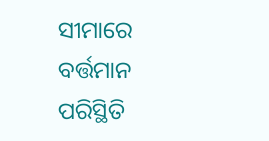ସୀମାରେ ବର୍ତ୍ତମାନ ପରିସ୍ଥିତି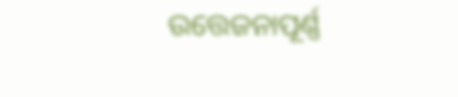ଉତ୍ତେଜନାପୂର୍ଣ୍ଣ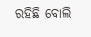ରହିଛି ବୋଲି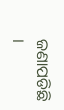ଜଣାପଡିଛି ।